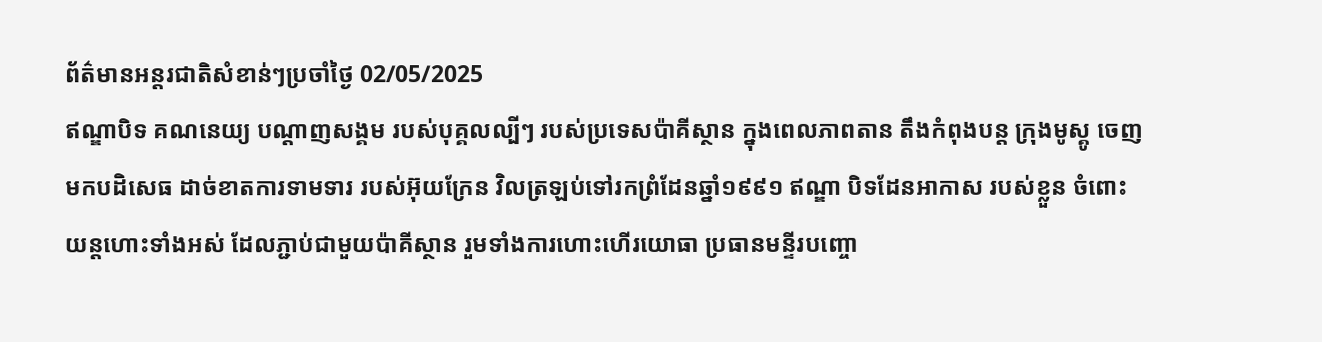ព័ត៌មានអន្តរជាតិសំខាន់ៗប្រចាំថ្ងៃ 02/05/2025
ឥណ្ឌាបិទ គណនេយ្យ បណ្តាញសង្គម របស់បុគ្គលល្បីៗ របស់ប្រទេសប៉ាគីស្ថាន ក្នុងពេលភាពតាន តឹងកំពុងបន្ត ក្រុងមូស្គូ ចេញមកបដិសេធ ដាច់ខាតការទាមទារ របស់អ៊ុយក្រែន វិលត្រឡប់ទៅរកព្រំដែនឆ្នាំ១៩៩១ ឥណ្ឌា បិទដែនអាកាស របស់ខ្លួន ចំពោះយន្តហោះទាំងអស់ ដែលភ្ជាប់ជាមួយប៉ាគីស្ថាន រួមទាំងការហោះហើរយោធា ប្រធានមន្ទីរបញ្ចោ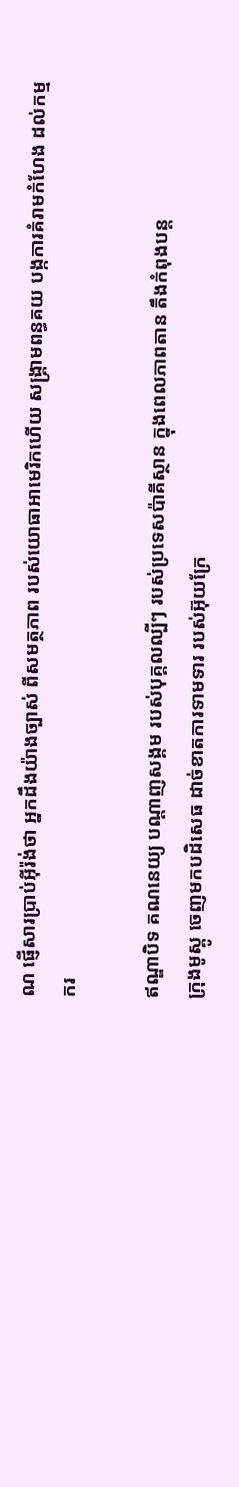ណ ផ្ញើសារប្រាប់អ៊ីរ៉ង់ថា អ្នកដឹងយ៉ាងច្បាស់ ពីសមត្ថភាព របស់យោធាអាមេរិកហើយ សង្គ្រាមពន្ធគយ បង្កការគំរាមកំហែង ដល់កម្មករ

ឥណ្ឌាបិទ គណនេយ្យ បណ្តាញសង្គម របស់បុគ្គលល្បីៗ របស់ប្រទេសប៉ាគីស្ថាន ក្នុងពេលភាពតាន តឹងកំពុងបន្ត
ក្រុងមូស្គូ ចេញមកបដិសេធ ដាច់ខាតការទាមទារ របស់អ៊ុយក្រែ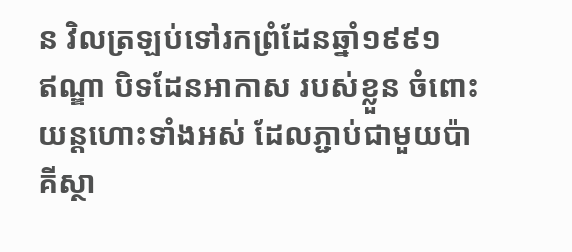ន វិលត្រឡប់ទៅរកព្រំដែនឆ្នាំ១៩៩១
ឥណ្ឌា បិទដែនអាកាស របស់ខ្លួន ចំពោះយន្តហោះទាំងអស់ ដែលភ្ជាប់ជាមួយប៉ាគីស្ថា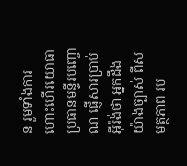ន រួមទាំងការហោះហើរយោធា
ប្រធានមន្ទីរបញ្ចោណ ផ្ញើសារប្រាប់អ៊ីរ៉ង់ថា អ្នកដឹងយ៉ាងច្បាស់ ពីសមត្ថភាព រប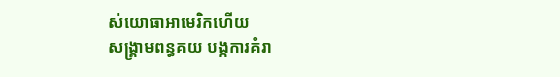ស់យោធាអាមេរិកហើយ
សង្គ្រាមពន្ធគយ បង្កការគំរា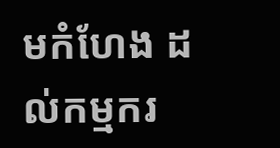មកំហែង ដល់កម្មករ